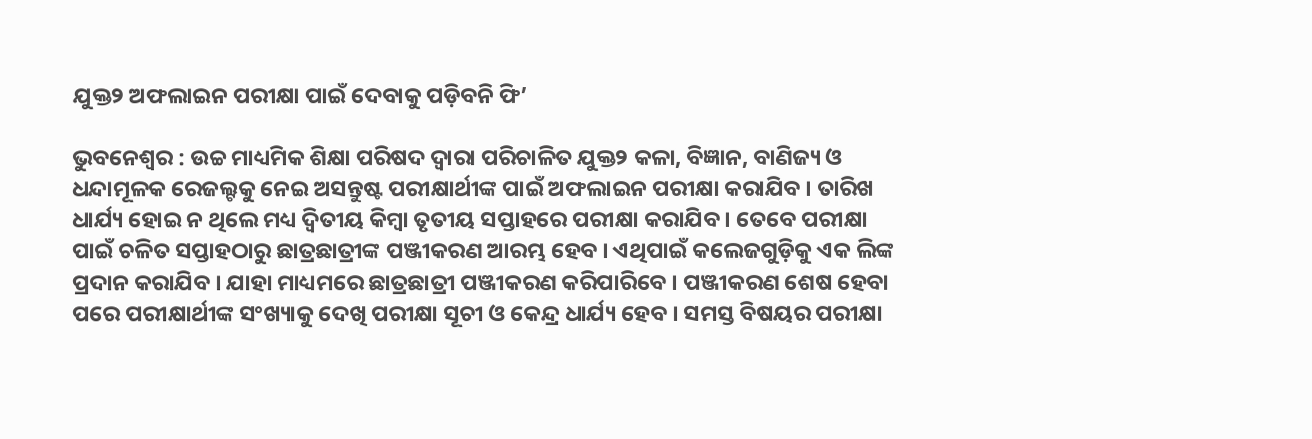ଯୁକ୍ତ୨ ଅଫଲାଇନ ପରୀକ୍ଷା ପାଇଁ ଦେବାକୁ ପଡ଼ିବନି ଫି’

ଭୁବନେଶ୍ୱର : ଉଚ୍ଚ ମାଧ୍ୟମିକ ଶିକ୍ଷା ପରିଷଦ ଦ୍ୱାରା ପରିଚାଳିତ ଯୁକ୍ତ୨ କଳା, ବିଜ୍ଞାନ, ବାଣିଜ୍ୟ ଓ ଧନ୍ଦାମୂଳକ ରେଜଲ୍ଟକୁ ନେଇ ଅସନ୍ତୁଷ୍ଟ ପରୀକ୍ଷାର୍ଥୀଙ୍କ ପାଇଁ ଅଫଲାଇନ ପରୀକ୍ଷା କରାଯିବ । ତାରିଖ ଧାର୍ଯ୍ୟ ହୋଇ ନ ଥିଲେ ମଧ୍ୟ ଦ୍ୱିତୀୟ କିମ୍ବା ତୃତୀୟ ସପ୍ତାହରେ ପରୀକ୍ଷା କରାଯିବ । ତେବେ ପରୀକ୍ଷା ପାଇଁ ଚଳିତ ସପ୍ତାହଠାରୁ ଛାତ୍ରଛାତ୍ରୀଙ୍କ ପଞ୍ଜୀକରଣ ଆରମ୍ଭ ହେବ । ଏଥିପାଇଁ କଲେଜଗୁଡ଼ିକୁ ଏକ ଲିଙ୍କ ପ୍ରଦାନ କରାଯିବ । ଯାହା ମାଧ୍ୟମରେ ଛାତ୍ରଛାତ୍ରୀ ପଞ୍ଜୀକରଣ କରିପାରିବେ । ପଞ୍ଜୀକରଣ ଶେଷ ହେବା ପରେ ପରୀକ୍ଷାର୍ଥୀଙ୍କ ସଂଖ୍ୟାକୁ ଦେଖି ପରୀକ୍ଷା ସୂଚୀ ଓ କେନ୍ଦ୍ର ଧାର୍ଯ୍ୟ ହେବ । ସମସ୍ତ ବିଷୟର ପରୀକ୍ଷା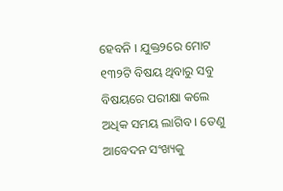ହେବନି । ଯୁକ୍ତ୨ରେ ମୋଟ ୧୩୨ଟି ବିଷୟ ଥିବାରୁ ସବୁ ବିଷୟରେ ପରୀକ୍ଷା କଲେ ଅଧିକ ସମୟ ଲାଗିବ । ତେଣୁ ଆବେଦନ ସଂଖ୍ୟକୁ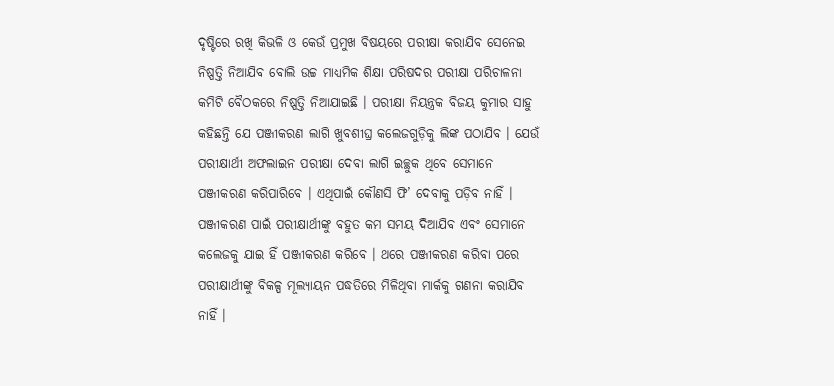ଦୃଷ୍ଟିରେ ରଖି କିଭଳି ଓ କେଉଁ ପ୍ରମୁଖ ବିଷୟରେ ପରୀକ୍ଷା କରାଯିବ ସେନେଇ ନିଷ୍ପତ୍ତି ନିଆଯିବ ବୋଲି ଉଚ୍ଚ ମାଧ୍ୟମିକ ଶିକ୍ଷା ପରିଷଦର ପରୀକ୍ଷା ପରିଚାଳନା କମିଟି ବୈଠକରେ ନିଷ୍ପତ୍ତି ନିଆଯାଇଛି । ପରୀକ୍ଷା ନିୟନ୍ତ୍ରକ ବିଜୟ କୁମାର ସାହୁ କହିଛନ୍ତି ଯେ ପଞ୍ଜୀକରଣ ଲାଗି ଖୁବଶୀଘ୍ର କଲେଜଗୁଡ଼ିକୁ ଲିଙ୍କ ପଠାଯିବ । ଯେଉଁ ପରୀକ୍ଷାର୍ଥୀ ଅଫଲାଇନ ପରୀକ୍ଷା ଦେବା ଲାଗି ଇଚ୍ଛୁକ ଥିବେ ସେମାନେ ପଞ୍ଜୀକରଣ କରିପାରିବେ । ଏଥିପାଇଁ କୌଣସି ଫି’ ଦେବାକୁ ପଡ଼ିବ ନାହିଁ । ପଞ୍ଜୀକରଣ ପାଇଁ ପରୀକ୍ଷାର୍ଥୀଙ୍କୁ ବହୁତ କମ ସମୟ ଦିଆଯିବ ଏବଂ ସେମାନେ କଲେଜକୁ ଯାଇ ହିଁ ପଞ୍ଜୀକରଣ କରିବେ । ଥରେ ପଞ୍ଜୀକରଣ କରିବା ପରେ ପରୀକ୍ଷାର୍ଥୀଙ୍କୁ ବିକଳ୍ପ ମୂଲ୍ୟାୟନ ପଦ୍ଧତିରେ ମିଳିଥିବା ମାର୍କକୁ ଗଣନା କରାଯିବ ନାହିଁ ।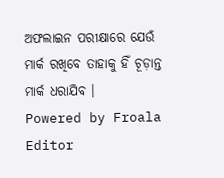ଅଫଲାଇନ ପରୀକ୍ଷାରେ ଯେଉଁ ମାର୍କ ରଖିବେ ତାହାକୁ ହିଁ ଚୂଡ଼ାନ୍ତ ମାର୍କ ଧରାଯିବ ।
Powered by Froala Editor